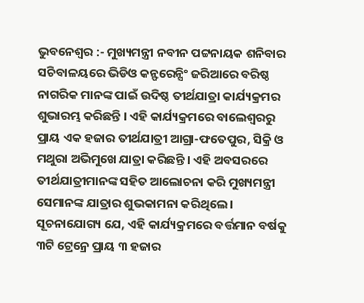ଭୁବନେଶ୍ୱର :- ମୁଖ୍ୟମନ୍ତ୍ରୀ ନବୀନ ପଟ୍ଟନାୟକ ଶନିବାର ସଚିବାଳୟରେ ଭିଡିଓ କନ୍ଫରେନ୍ସିଂ ଜରିଆରେ ବରିଷ୍ଠ ନାଗରିକ ମାନଙ୍କ ପାଇଁ ଉଦିଷ୍ଠ ତୀର୍ଥଯାତ୍ରା କାର୍ଯ୍ୟକ୍ରମର ଶୁଭାରମ୍ଭ କରିଛନ୍ତି । ଏହି କାର୍ଯ୍ୟକ୍ରମରେ ବାଲେଶ୍ୱରରୁ ପ୍ରାୟ ଏକ ହଜାର ତୀର୍ଥଯାତ୍ରୀ ଆଗ୍ରା-ଫତେପୁର, ସିକ୍ରି ଓ ମଥୁରା ଅଭିମୁଖେ ଯାତ୍ରା କରିଛନ୍ତି । ଏହି ଅବସରରେ ତୀର୍ଥଯାତ୍ରୀମାନଙ୍କ ସହିତ ଆଲୋଚନା କରି ମୁଖ୍ୟମନ୍ତ୍ରୀ ସେମାନଙ୍କ ଯାତ୍ରାର ଶୁଭକାମନା କରିଥିଲେ ।
ସୂଚନାଯୋଗ୍ୟ ଯେ, ଏହି କାର୍ଯ୍ୟକ୍ରମରେ ବର୍ତ୍ତମାନ ବର୍ଷକୁ ୩ଟି ଟ୍ରେନ୍ରେ ପ୍ରାୟ ୩ ହଜାର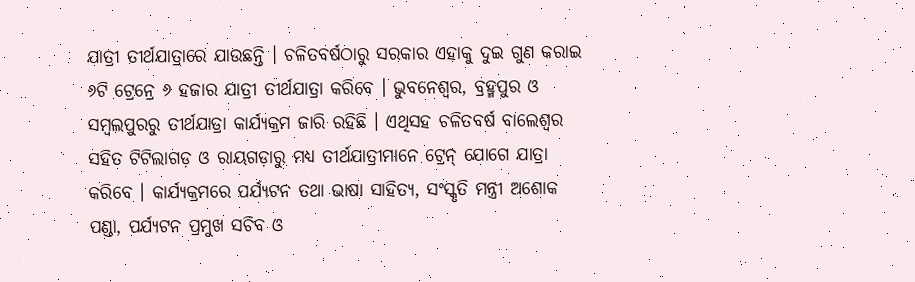ଯାତ୍ରୀ ତୀର୍ଥଯାତ୍ରାରେ ଯାଉଛନ୍ତି । ଚଳିତବର୍ଷଠାରୁ ସରକାର ଏହାକୁ ଦୁଇ ଗୁଣ କରାଇ ୬ଟି ଟ୍ରେନ୍ରେ ୬ ହଜାର ଯାତ୍ରୀ ତୀର୍ଥଯାତ୍ରା କରିବେ । ଭୁବନେଶ୍ୱର, ବ୍ରହ୍ମପୁର ଓ ସମ୍ବଲପୁରରୁ ତୀର୍ଥଯାତ୍ରା କାର୍ଯ୍ୟକ୍ରମ ଜାରି ରହିଛି । ଏଥିସହ ଚଳିତବର୍ଷ ବାଲେଶ୍ୱର ସହିତ ଟିଟିଲାଗଡ଼ ଓ ରାୟଗଡ଼ାରୁ ମଧ୍ୟ ତୀର୍ଥଯାତ୍ରୀମାନେ ଟ୍ରେନ୍ ଯୋଗେ ଯାତ୍ରା କରିବେ । କାର୍ଯ୍ୟକ୍ରମରେ ପର୍ଯ୍ୟଟନ ତଥା ଭାଷା ସାହିତ୍ୟ, ସଂସ୍କୃତି ମନ୍ତ୍ରୀ ଅଶୋକ ପଣ୍ଡା, ପର୍ଯ୍ୟଟନ ପ୍ରମୁଖ ସଚିବ ଓ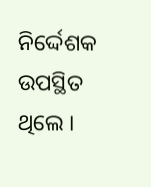ନିର୍ଦ୍ଦେଶକ ଉପସ୍ଥିତ ଥିଲେ ।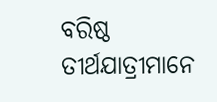ବରିଷ୍ଠ ତୀର୍ଥଯାତ୍ରୀମାନେ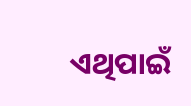ଏଥିପାଇଁ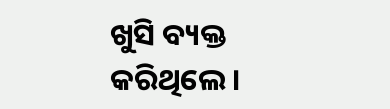ଖୁସି ବ୍ୟକ୍ତ କରିଥିଲେ ।